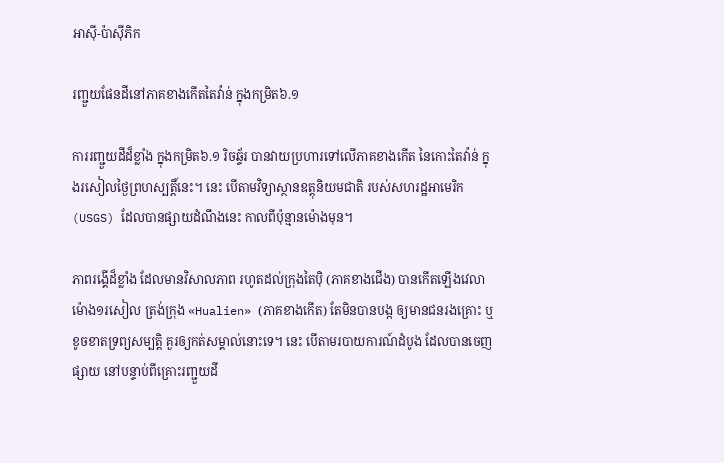អាស៊ី-ប៉ាស៊ីភិក

រញ្ជួយផែនដីនៅភាគខាងកើតតៃវ៉ាន់ ក្នុងកម្រិត៦.១

ការរញ្ជួយដីដ៏ខ្លាំង ក្នុងកម្រិត៦.១ រិចឆ្ទ័រ បានវាយប្រហារទៅលើភាគខាងកើត នៃកោះតៃវ៉ាន់ ក្នុងរសៀលថ្ងៃព្រហស្បត្តិ៍នេះ។ នេះ បើតាមវិទ្យាស្ថានឧត្តុនិយមជាតិ របស់សហរដ្ឋអាមេរិក (USGS) ដែលបានផ្សាយដំណឹងនេះ កាលពីប៉ុន្មានម៉ោងមុន។

ភាពរង្គើដ៏ខ្លាំង ដែលមានវិសាលភាព រហូតដល់ក្រុងតៃប៉ិ (ភាគខាងជើង) បានកើតឡើងវេលាម៉ោង១រសៀល ត្រង់ក្រុង «Hualien» (ភាគខាងកើត) តែមិនបានបង្ក ឲ្យមានជនរងគ្រោះ ឬខូចខាតទ្រព្យសម្បត្តិ គួរឲ្យកត់សម្គាល់នោះទេ។ នេះ បើតាមរបាយការណ៍ដំបូង ដែលបានចេញផ្សាយ នៅបន្ទាប់ពីគ្រោះរញ្ជួយដី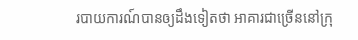របាយការណ៍បានឲ្យដឹងទៀតថា អាគារជាច្រើននៅក្រុ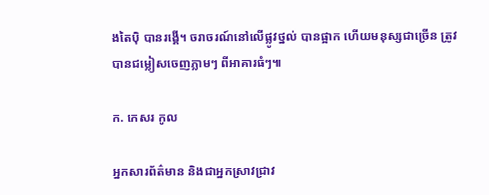ងតៃប៉ិ បានរង្គើ។ ចរាចរណ៍នៅលើផ្លូវថ្នល់ បានផ្អាក ហើយមនុស្សជាច្រើន ត្រូវបានជម្លៀសចេញភ្លាមៗ ពីអាគារធំៗ៕

ក. កេសរ កូល

អ្នកសារព័ត៌មាន និងជាអ្នកស្រាវជ្រាវ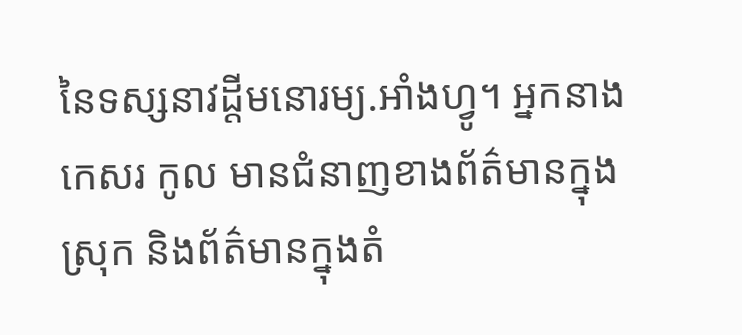នៃទស្សនាវដ្ដីមនោរម្យ.អាំងហ្វូ។ អ្នកនាង កេសរ កូល មានជំនាញខាងព័ត៌មានក្នុងស្រុក និងព័ត៌មានក្នុងតំ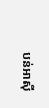បន់អាស៊ី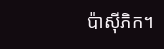ប៉ាស៊ីភិក។